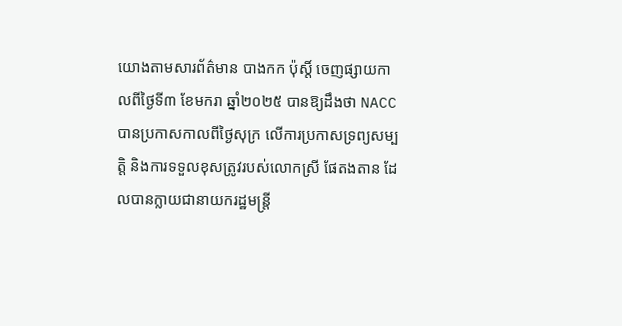យោងតាមសារព័ត៌មាន បាងកក ប៉ុស្តិ៍ ចេញផ្សាយកាលពីថ្ងៃទី៣ ខែមករា ឆ្នាំ២០២៥ បានឱ្យដឹងថា NACC បានប្រកាសកាលពីថ្ងៃសុក្រ លើការប្រកាសទ្រព្យសម្បត្តិ និងការទទួលខុសត្រូវរបស់លោកស្រី ផែតងតាន ដែលបានក្លាយជានាយករដ្ឋមន្ត្រី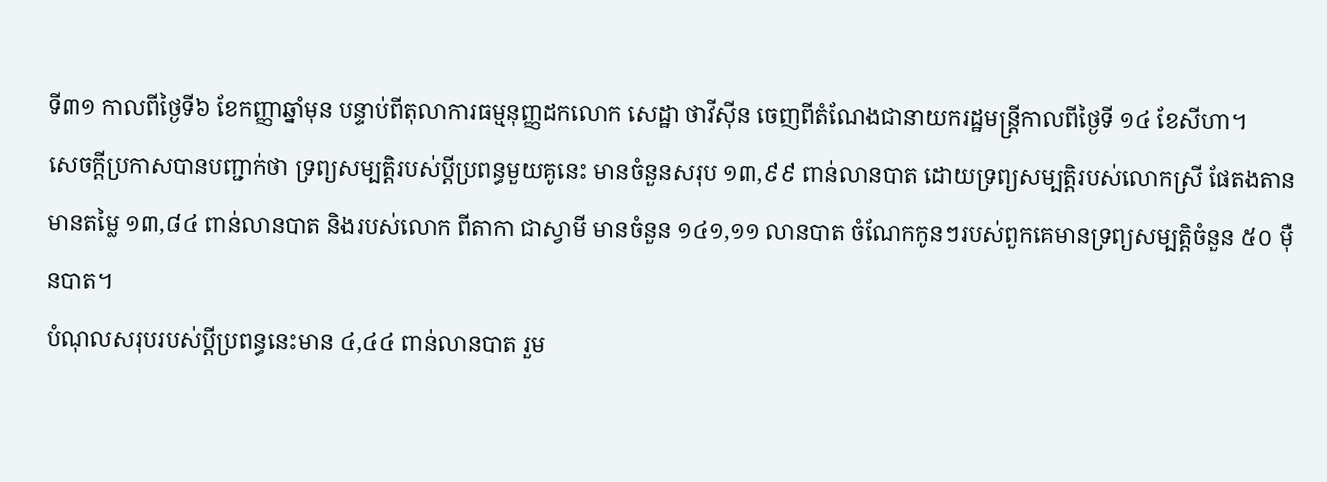ទី៣១ កាលពីថ្ងៃទី៦ ខែកញ្ញាឆ្នាំមុន បន្ទាប់ពីតុលាការធម្មនុញ្ញដកលោក សេដ្ឋា ថាវីស៊ីន ចេញពីតំណែងជានាយករដ្ឋមន្ត្រីកាលពីថ្ងៃទី ១៤ ខែសីហា។
សេចក្តីប្រកាសបានបញ្ជាក់ថា ទ្រព្យសម្បត្តិរបស់ប្តីប្រពន្ធមួយគូនេះ មានចំនួនសរុប ១៣,៩៩ ពាន់លានបាត ដោយទ្រព្យសម្បត្តិរបស់លោកស្រី ផែតងតាន មានតម្លៃ ១៣,៨៤ ពាន់លានបាត និងរបស់លោក ពីតាកា ជាស្វាមី មានចំនួន ១៤១,១១ លានបាត ចំណែកកូនៗរបស់ពួកគេមានទ្រព្យសម្បត្តិចំនួន ៥០ ម៉ឺនបាត។
បំណុលសរុបរបស់ប្តីប្រពន្ធនេះមាន ៤,៤៤ ពាន់លានបាត រួម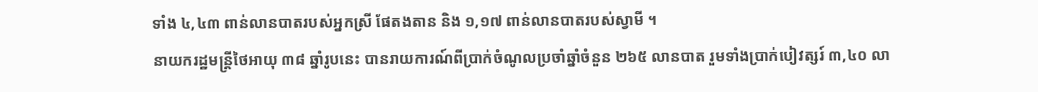ទាំង ៤,៤៣ ពាន់លានបាតរបស់អ្នកស្រី ផែតងតាន និង ១,១៧ ពាន់លានបាតរបស់ស្វាមី ។
នាយករដ្ឋមន្ត្រីថៃអាយុ ៣៨ ឆ្នាំរូបនេះ បានរាយការណ៍ពីប្រាក់ចំណូលប្រចាំឆ្នាំចំនួន ២៦៥ លានបាត រួមទាំងប្រាក់បៀវត្សរ៍ ៣,៤០ លា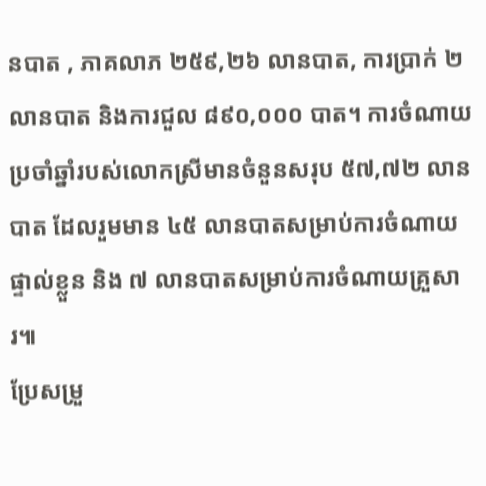នបាត , ភាគលាភ ២៥៩,២៦ លានបាត, ការប្រាក់ ២ លានបាត និងការជួល ៨៩០,០០០ បាត។ ការចំណាយប្រចាំឆ្នាំរបស់លោកស្រីមានចំនួនសរុប ៥៧,៧២ លានបាត ដែលរួមមាន ៤៥ លានបាតសម្រាប់ការចំណាយផ្ទាល់ខ្លួន និង ៧ លានបាតសម្រាប់ការចំណាយគ្រួសារ៕
ប្រែសម្រួ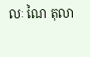លៈ ណៃ តុលា